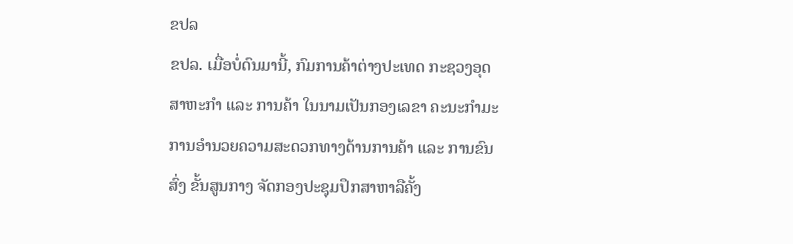ຂປລ
ຂປລ. ເມື່ອບໍ່ດົນມານີ້, ກົມການຄ້າຕ່າງປະເທດ ກະຊວງອຸດສາຫະກຳ ແລະ ການຄ້າ ໃນນາມເປັນກອງເລຂາ ຄະນະກໍາມະການອໍານວຍຄວາມສະດວກທາງດ້ານການຄ້າ ແລະ ການຂົນສົ່ງ ຂັ້ນສູນກາງ ຈັດກອງປະຊຸມປຶກສາຫາລືຄັ້ງ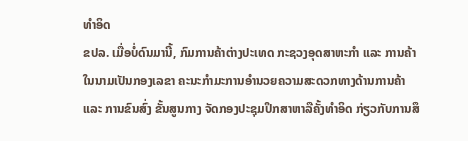ທຳອິດ
ຂປລ. ເມື່ອບໍ່ດົນມານີ້, ກົມການຄ້າຕ່າງປະເທດ ກະຊວງອຸດສາຫະກຳ ແລະ ການຄ້າ ໃນນາມເປັນກອງເລຂາ ຄະນະກໍາມະການອໍານວຍຄວາມສະດວກທາງດ້ານການຄ້າ ແລະ ການຂົນສົ່ງ ຂັ້ນສູນກາງ ຈັດກອງປະຊຸມປຶກສາຫາລືຄັ້ງທຳອິດ ກ່ຽວກັບການສຶ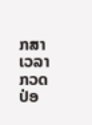ກສາເວລາກວດປ່ອ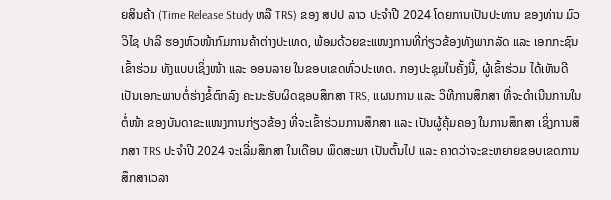ຍສິນຄ້າ (Time Release Study ຫລື TRS) ຂອງ ສປປ ລາວ ປະຈຳປີ 2024 ໂດຍການເປັນປະທານ ຂອງທ່ານ ມົວວິໄຊ ປາລີ ຮອງຫົວໜ້າກົມການຄ້າຕ່າງປະເທດ, ພ້ອມດ້ວຍຂະແໜງການທີ່ກ່ຽວຂ້ອງທັງພາກລັດ ແລະ ເອກກະຊົນ ເຂົ້າຮ່ວມ ທັງແບບເຊິ່ງໜ້າ ແລະ ອອນລາຍ ໃນຂອບເຂດທົ່ວປະເທດ. ກອງປະຊຸມໃນຄັ້ງນີ້, ຜູ້ເຂົ້າຮ່ວມ ໄດ້ເຫັນດີເປັນເອກະພາບຕໍ່ຮ່າງຂໍ້ຕົກລົງ ຄະນະຮັບຜິດຊອບສຶກສາ TRS, ແຜນການ ແລະ ວິທີການສຶກສາ ທີ່ຈະດໍາເນີນການໃນຕໍ່ໜ້າ ຂອງບັນດາຂະແໜງການກ່ຽວຂ້ອງ ທີ່ຈະເຂົ້າຮ່ວມການສຶກສາ ແລະ ເປັນຜູ້ຄຸ້ມຄອງ ໃນການສຶກສາ ເຊິ່ງການສຶກສາ TRS ປະຈໍາປີ 2024 ຈະເລີ່ມສຶກສາ ໃນເດືອນ ພຶດສະພາ ເປັນຕົ້ນໄປ ແລະ ຄາດວ່າຈະຂະຫຍາຍຂອບເຂດການສຶກສາເວລາ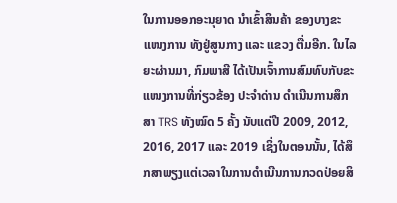ໃນການອອກອະນຸຍາດ ນໍາເຂົ້າສິນຄ້າ ຂອງບາງຂະແໜງການ ທັງຢູ່ສູນກາງ ແລະ ແຂວງ ຕື່ມອີກ. ໃນໄລຍະຜ່ານມາ, ກົມພາສີ ໄດ້ເປັນເຈົ້າການສົມທົບກັບຂະແໜງການທີ່ກ່ຽວຂ້ອງ ປະຈໍາດ່ານ ດໍາເນີນການສຶກສາ TRS ທັງໝົດ 5 ຄັ້ງ ນັບແຕ່ປີ 2009, 2012, 2016, 2017 ແລະ 2019 ເຊິ່ງໃນຕອນນັ້ນ, ໄດ້ສຶກສາພຽງແຕ່ເວລາໃນການດໍາເນີນການກວດປ່ອຍສິ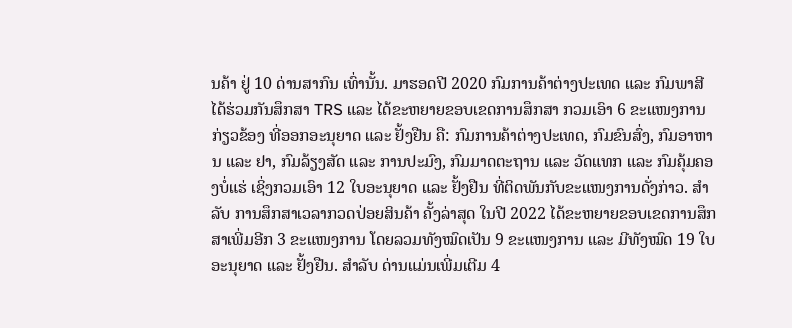ນຄ້າ ຢູ່ 10 ດ່ານສາກົນ ເທົ່ານັ້ນ. ມາຮອດປີ 2020 ກົມການຄ້າຕ່າງປະເທດ ແລະ ກົມພາສີ ໄດ້ຮ່ວມກັນສຶກສາ TRS ແລະ ໄດ້ຂະຫຍາຍຂອບເຂດການສຶກສາ ກວມເອົາ 6 ຂະແໜງການກ່ຽວຂ້ອງ ທີ່ອອກອະນຸຍາດ ແລະ ຢັ້ງຢືນ ຄື: ກົມການຄ້າຕ່າງປະເທດ, ກົມຂົນສົ່ງ, ກົມອາຫານ ແລະ ຢາ, ກົມລ້ຽງສັດ ແລະ ການປະມົງ, ກົມມາດຕະຖານ ແລະ ວັດແທກ ແລະ ກົມຄຸ້ມຄອງບໍ່ແຮ່ ເຊິ່ງກວມເອົາ 12 ໃບອະນຸຍາດ ແລະ ຢັ້ງຢືນ ທີ່ຕິດພັນກັບຂະແໜງການດັ່ງກ່າວ. ສຳລັບ ການສຶກສາເວລາກວດປ່ອຍສິນຄ້າ ຄັ້ງລ່າສຸດ ໃນປີ 2022 ໄດ້ຂະຫຍາຍຂອບເຂດການສຶກສາເພີ່ມອີກ 3 ຂະແໜງການ ໂດຍລວມທັງໝົດເປັນ 9 ຂະແໜງການ ແລະ ມີທັງໝົດ 19 ໃບອະນຸຍາດ ແລະ ຢັ້ງຢືນ. ສໍາລັບ ດ່ານແມ່ນເພີ່ມເຕີມ 4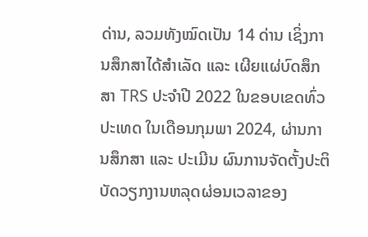ດ່ານ, ລວມທັງໝົດເປັນ 14 ດ່ານ ເຊິ່ງການສຶກສາໄດ້ສໍາເລັດ ແລະ ເຜີຍແຜ່ບົດສຶກສາ TRS ປະຈໍາປີ 2022 ໃນຂອບເຂດທົ່ວປະເທດ ໃນເດືອນກຸມພາ 2024, ຜ່ານການສຶກສາ ແລະ ປະເມີນ ຜົນການຈັດຕັ້ງປະຕິບັດວຽກງານຫລຸດຜ່ອນເວລາຂອງ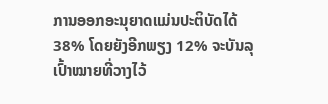ການອອກອະນຸຍາດແມ່ນປະຕິບັດໄດ້ 38% ໂດຍຍັງອີກພຽງ 12% ຈະບັນລຸເປົ້າໝາຍທີ່ວາງໄວ້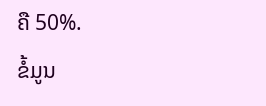ຄື 50%.
ຂໍ້ມູນ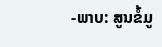-ພາບ: ສູນຂໍ້ມູ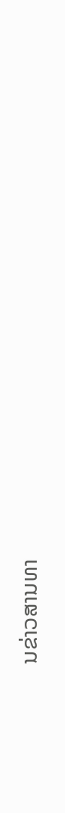ນຂ່າວສານທາ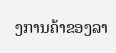ງການຄ້າຂອງລາ